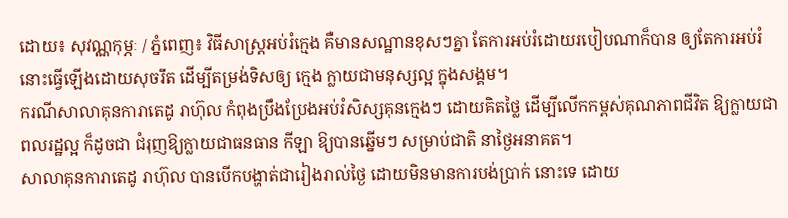ដោយ៖ សុវណ្ណកុម្ភៈ / ភ្នំពេញ៖ វិធីសាស្រ្តអប់រំក្មេង គឺមានសណ្ឋានខុសៗគ្នា តែការអប់រំដោយរបៀបណាក៏បាន ឲ្យតែការអប់រំនោះធ្វើឡើងដោយសុចរឹត ដើម្បីតម្រង់ទិសឲ្យ ក្មេង ក្លាយជាមនុស្សល្អ ក្នុងសង្គម។
ករណីសាលាគុនការាតេដូ រាហ៊ុល កំពុងប្រឹងប្រែងអប់រំសិស្សគុនក្មេងៗ ដោយគិតថ្លៃ ដើម្បីលើកកម្ពស់គុណភាពជីវិត ឱ្យក្លាយជាពលរដ្ឋល្អ ក៏ដូចជា ជំរុញឱ្យក្លាយជាធនធាន កីឡា ឱ្យបានឆ្នើមៗ សម្រាប់ជាតិ នាថ្ងៃអនាគត។
សាលាគុនការាតេដូ រាហ៊ុល បានបើកបង្ហាត់ជារៀងរាល់ថ្ងៃ ដោយមិនមានការបង់ប្រាក់ នោះទេ ដោយ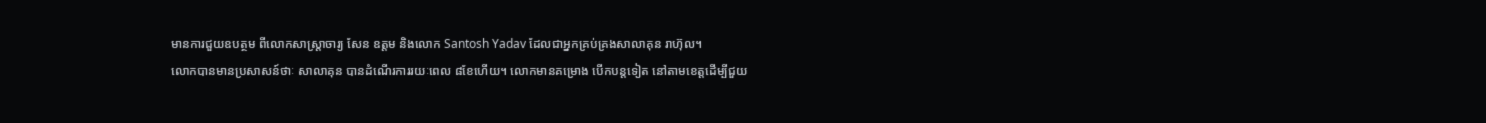មានការជួយឧបត្ថម ពីលោកសាស្រ្តាចារ្យ សែន ឧត្តម និងលោក Santosh Yadav ដែលជាអ្នកគ្រប់គ្រងសាលាគុន រាហ៊ុល។
លោកបានមានប្រសាសន៍ថាៈ សាលាគុន បានដំណើរការរយៈពេល ៨ខែហើយ។ លោកមានគម្រោង បើកបន្តទៀត នៅតាមខេត្តដើម្បីជួយ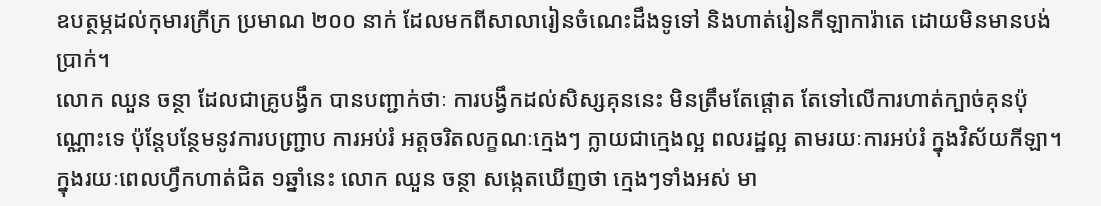ឧបត្ថម្ភដល់កុមារក្រីក្រ ប្រមាណ ២០០ នាក់ ដែលមកពីសាលារៀនចំណេះដឹងទូទៅ និងហាត់រៀនកីឡាការ៉ាតេ ដោយមិនមានបង់ប្រាក់។
លោក ឈួន ចន្ថា ដែលជាគ្រូបង្វឹក បានបញ្ជាក់ថាៈ ការបង្វឹកដល់សិស្សគុននេះ មិនត្រឹមតែផ្តោត តែទៅលើការហាត់ក្បាច់គុនប៉ុណ្ណោះទេ ប៉ុន្តែបន្ថែមនូវការបញ្ជ្រាប ការអប់រំ អត្តចរិតលក្ខណៈក្មេងៗ ក្លាយជាក្មេងល្អ ពលរដ្ឋល្អ តាមរយៈការអប់រំ ក្នុងវិស័យកីឡា។
ក្នុងរយៈពេលហ្វឹកហាត់ជិត ១ឆ្នាំនេះ លោក ឈួន ចន្ថា សង្កេតឃើញថា ក្មេងៗទាំងអស់ មា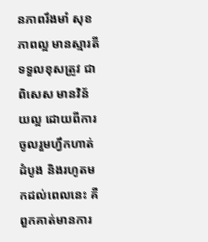នភាពរឹងមាំ សុខភាពល្អ មានស្មារតីទទួលខុសត្រូវ ជាពិសេស មានវិន័យល្អ ដោយពីការចូលរួមហ្វឹកហាត់ដំបូង និងរហូតមកដល់ពេលនេះ គឺពួកគាត់មានការ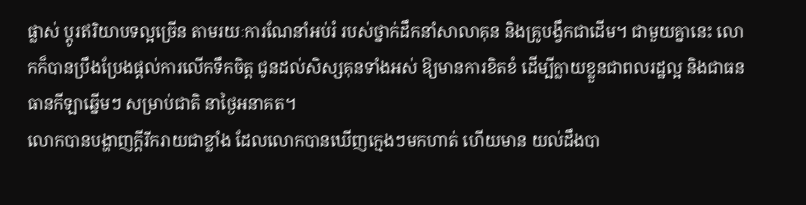ផ្លាស់ ប្តូរឥរិយាបទល្អច្រើន តាមរយៈការណែនាំអប់រំ របស់ថ្នាក់ដឹកនាំសាលាគុន និងគ្រូបង្វឹកជាដើម។ ជាមួយគ្នានេះ លោកក៏បានប្រឹងប្រែងផ្តល់ការលើកទឹកចិត្ត ជូនដល់សិស្សគុនទាំងអស់ ឱ្យមានការខិតខំ ដើម្បីក្លាយខ្លួនជាពលរដ្ឋល្អ និងជាធនធានកីឡាឆ្នើមៗ សម្រាប់ជាតិ នាថ្ងៃអនាគត។
លោកបានបង្ហាញក្តីរីករាយជាខ្លាំង ដែលលោកបានឃើញក្មេងៗមកហាត់ ហើយមាន យល់ដឹងបា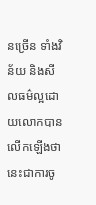នច្រើន ទាំងវិន័យ និងសីលធម៌ល្អដោយលោកបានលើកឡើងថា នេះជាការចូ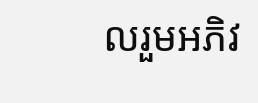លរួមអភិវ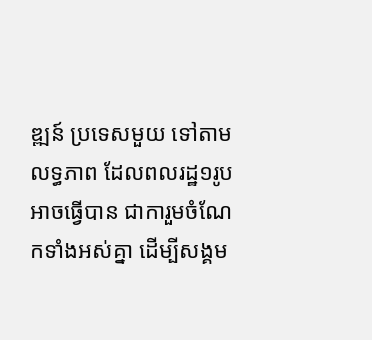ឌ្ឍន៍ ប្រទេសមួយ ទៅតាមលទ្ធភាព ដែលពលរដ្ឋ១រូប អាចធ្វើបាន ជាការួមចំណែកទាំងអស់គ្នា ដើម្បីសង្គម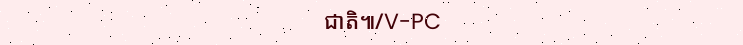ជាតិ៕/V-PC